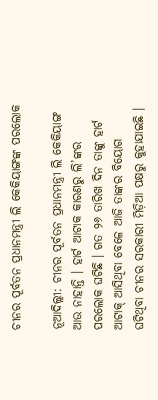ଚୀନର ପୂର୍ବତନ ପ୍ରଧାନମନ୍ତ୍ରୀ ଲି କେକିୟାଙ୍ଗଙ୍କ ପରଲୋକ

ନୂଆଦିଲ୍ଲୀ: ଚୀନର ପୂର୍ବତନ ପ୍ରଧାନମନ୍ତ୍ରୀ ଲି କେକିୟାଙ୍ଗ ଆଉ ନାହାନ୍ତି । ହାର୍ଟ ଆଟାକ କାରଣରୁ ଲି’ଙ୍କର ପରଲୋକ ଘଟିଛି । ଗତ ୨୬ ତାରିଖ ଦିନ ତାଙ୍କୁ ହାର୍ଟ ଆଟାକ୍ ଆସିଥିବା ବେଳେ ଆଜି ତାଙ୍କର ବିୟୋଗ ଘଟିଥିବା ଚୀନର ସରକାରୀ ମିଡ଼ିଆ ପକ୍ଷରୁ କୁହାଯାଇଛି ।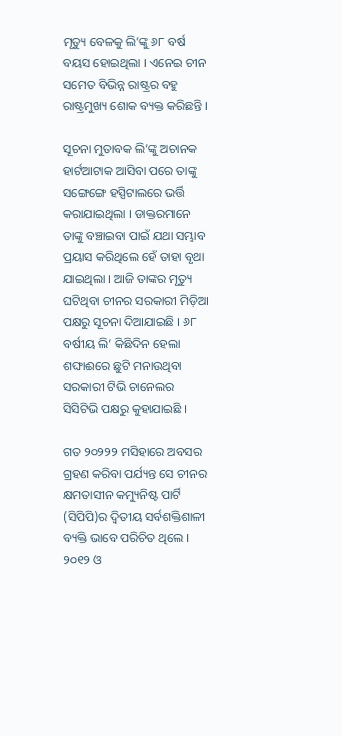ମୃତ୍ୟୁ ବେଳକୁ ଲି’ଙ୍କୁ ୬୮ ବର୍ଷ ବୟସ ହୋଇଥିଲା । ଏନେଇ ଚୀନ ସମେତ ବିଭିନ୍ନ ରାଷ୍ଟ୍ରର ବହୁ ରାଷ୍ଟ୍ରମୁଖ୍ୟ ଶୋକ ବ୍ୟକ୍ତ କରିଛନ୍ତି ।

ସୂଚନା ମୁତାବକ ଲି’ଙ୍କୁ ଅଚାନକ ହାର୍ଟଆଟାକ ଆସିବା ପରେ ତାଙ୍କୁ ସଙ୍ଗେଙ୍ଗେ ହସ୍ପିଟାଲରେ ଭର୍ତ୍ତି କରାଯାଇଥିଲା । ଡାକ୍ତରମାନେ ତାଙ୍କୁ ବଞ୍ଚାଇବା ପାଇଁ ଯଥା ସମ୍ଭାବ ପ୍ରୟାସ କରିଥିଲେ ହେଁ ତାହା ବୃଥା ଯାଇଥିଲା । ଆଜି ତାଙ୍କର ମୃତ୍ୟୁ ଘଟିଥିବା ଚୀନର ସରକାରୀ ମିଡ଼ିଆ ପକ୍ଷରୁ ସୂଚନା ଦିଆଯାଇଛି । ୬୮ ବର୍ଷୀୟ ଲି’ କିଛିଦିନ ହେଲା ଶଙ୍ଘାଈରେ ଛୁଟି ମନାଉଥିବା ସରକାରୀ ଟିଭି ଚାନେଲର ସିସିଟିଭି ପକ୍ଷରୁ କୁହାଯାଇଛି ।

ଗତ ୨୦୨୨୨ ମସିହାରେ ଅବସର ଗ୍ରହଣ କରିବା ପର୍ଯ୍ୟନ୍ତ ସେ ଚୀନର କ୍ଷମତାସୀନ କମ୍ୟୁନିଷ୍ଟ ପାର୍ଟି (ସିପିପି)ର ଦ୍ୱିତୀୟ ସର୍ବଶକ୍ତିଶାଳୀ ବ୍ୟକ୍ତି ଭାବେ ପରିଚିତ ଥିଲେ । ୨୦୧୨ ଓ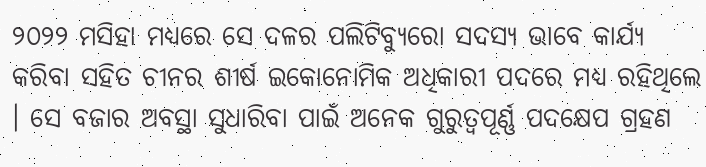୨୦୨୨ ମସିହା ମଧ୍ୟରେ ସେ ଦଳର ପଲିଟିବ୍ୟୁରୋ ସଦସ୍ୟ ଭାବେ କାର୍ଯ୍ୟ କରିବା ସହିତ ଚୀନର ଶୀର୍ଷ ଇକୋନୋମିକ ଅଧିକାରୀ ପଦରେ ମଧ୍ୟ ରହିଥିଲେ । ସେ ବଜାର ଅବସ୍ଥା ସୁଧାରିବା ପାଇଁ ଅନେକ ଗୁରୁତ୍ୱପୂର୍ଣ୍ଣ ପଦକ୍ଷେପ ଗ୍ରହଣ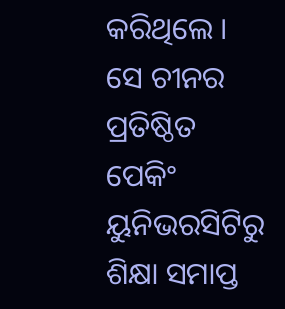କରିଥିଲେ । ସେ ଚୀନର ପ୍ରତିଷ୍ଠିତ ପେକିଂ ୟୁନିଭରସିଟିରୁ ଶିକ୍ଷା ସମାପ୍ତ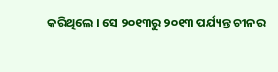କରିଥିଲେ । ସେ ୨୦୧୩ରୁ ୨୦୧୩ ପର୍ଯ୍ୟନ୍ତ ଚୀନର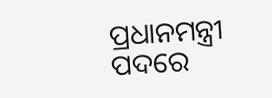ପ୍ରଧାନମନ୍ତ୍ରୀ ପଦରେ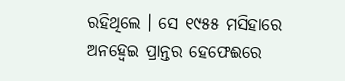ରହିଥିଲେ । ସେ ୧୯୫୫ ମସିହାରେ ଅନହ୍ୱେଇ ପ୍ରାନ୍ତର ହେଫେଈରେ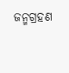ଜନ୍ମଗ୍ରହଣ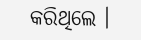କରିଥିଲେ ।